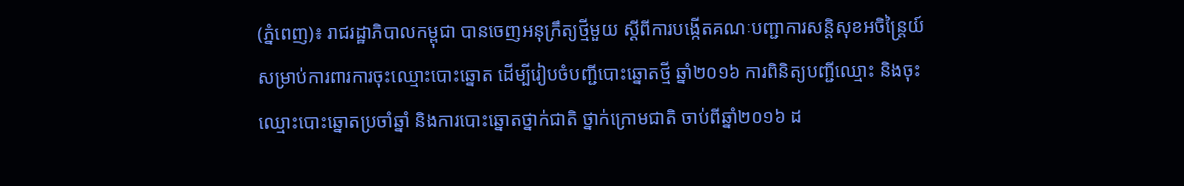(ភ្នំពេញ)៖ រាជរដ្ឋាភិបាលកម្ពុជា បានចេញអនុក្រឹត្យថ្មីមួយ ស្តីពីការបង្កើតគណៈបញ្ជាការសន្តិសុខអចិន្ត្រៃយ៍ សម្រាប់ការពារការចុះឈ្មោះបោះឆ្នោត ដើម្បីរៀបចំបញ្ជីបោះឆ្នោតថ្មី ឆ្នាំ២០១៦ ការពិនិត្យបញ្ជីឈ្មោះ និងចុះឈ្មោះបោះឆ្នោតប្រចាំឆ្នាំ និងការបោះឆ្នោតថ្នាក់ជាតិ ថ្នាក់ក្រោមជាតិ ចាប់ពីឆ្នាំ២០១៦ ដ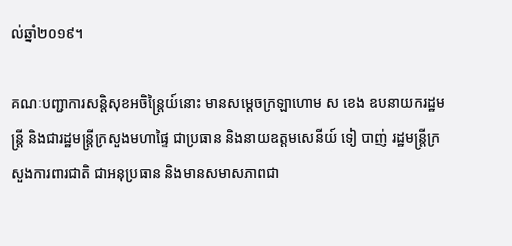ល់ឆ្នាំ២០១៩។

គណៈបញ្ជាការសន្តិសុខអចិន្ត្រៃយ៍នោះ មានសម្តេចក្រឡាហោម ស ខេង ឧបនាយករដ្ឋមន្ត្រី និងជារដ្ឋមន្ត្រីក្រសួងមហាផ្ទៃ ជាប្រធាន និងនាយឧត្តមសេនីយ៍ ទៀ បាញ់ រដ្ឋមន្ត្រីក្រសួងការពារជាតិ ជាអនុប្រធាន និងមានសមាសភាពជា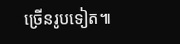ច្រើនរូបទៀត៕